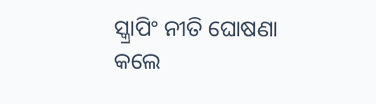ସ୍କ୍ରାପିଂ ନୀତି ଘୋଷଣା କଲେ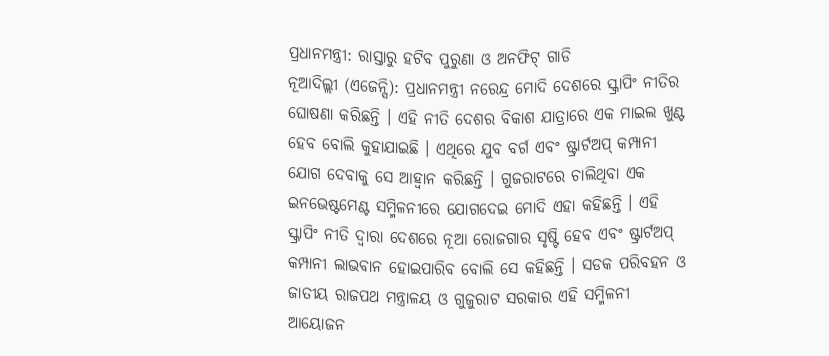ପ୍ରଧାନମନ୍ତ୍ରୀ: ରାସ୍ତାରୁ ହଟିବ ପୁରୁଣା ଓ ଅନଫିଟ୍ ଗାଡି
ନୂଆଦିଲ୍ଲୀ (ଏଜେନ୍ସି): ପ୍ରଧାନମନ୍ତ୍ରୀ ନରେନ୍ଦ୍ର ମୋଦି ଦେଶରେ ସ୍କ୍ରାପିଂ ନୀତିର ଘୋଷଣା କରିଛନ୍ତି । ଏହି ନୀତି ଦେଶର ବିକାଶ ଯାତ୍ରାରେ ଏକ ମାଇଲ ଖୁଣ୍ଟ ହେବ ବୋଲି କୁହାଯାଇଛି । ଏଥିରେ ଯୁବ ବର୍ଗ ଏବଂ ଷ୍ଟ୍ରାର୍ଟଅପ୍ କମ୍ପାନୀ ଯୋଗ ଦେବାକୁ ସେ ଆହ୍ୱାନ କରିଛନ୍ତି । ଗୁଜରାଟରେ ଚାଲିଥିବା ଏକ ଇନଭେଷ୍ଟମେଣ୍ଟ ସମ୍ମିଳନୀରେ ଯୋଗଦେଇ ମୋଦି ଏହା କହିଛନ୍ତି । ଏହି ସ୍କ୍ରାପିଂ ନୀତି ଦ୍ୱାରା ଦେଶରେ ନୂଆ ରୋଜଗାର ସୃଷ୍ଟି ହେବ ଏବଂ ଷ୍ଟ୍ରାର୍ଟଅପ୍ କମ୍ପାନୀ ଲାଭବାନ ହୋଇପାରିବ ବୋଲି ସେ କହିଛନ୍ତି । ସଡକ ପରିବହନ ଓ ଜାତୀୟ ରାଜପଥ ମନ୍ତ୍ରାଳୟ ଓ ଗୁଜୁରାଟ ସରକାର ଏହି ସମ୍ମିଳନୀ ଆୟୋଜନ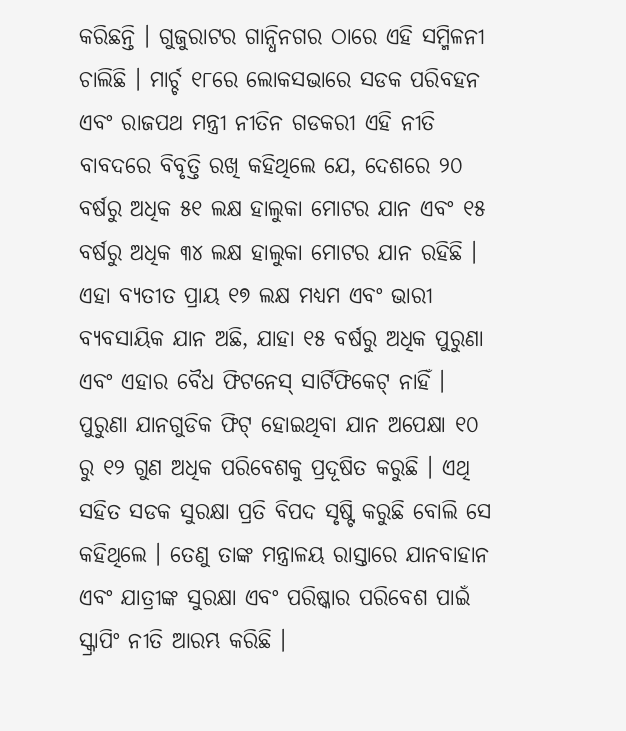କରିଛନ୍ତି । ଗୁଜୁରାଟର ଗାନ୍ଧିନଗର ଠାରେ ଏହି ସମ୍ମିଳନୀ ଚାଲିଛି । ମାର୍ଚ୍ଚ ୧୮ରେ ଲୋକସଭାରେ ସଡକ ପରିବହନ ଏବଂ ରାଜପଥ ମନ୍ତ୍ରୀ ନୀତିନ ଗଡକରୀ ଏହି ନୀତି ବାବଦରେ ବିବୃତ୍ତି ରଖି କହିଥିଲେ ଯେ, ଦେଶରେ ୨୦ ବର୍ଷରୁ ଅଧିକ ୫୧ ଲକ୍ଷ ହାଲୁକା ମୋଟର ଯାନ ଏବଂ ୧୫ ବର୍ଷରୁ ଅଧିକ ୩୪ ଲକ୍ଷ ହାଲୁକା ମୋଟର ଯାନ ରହିଛି । ଏହା ବ୍ୟତୀତ ପ୍ରାୟ ୧୭ ଲକ୍ଷ ମଧ୍ୟମ ଏବଂ ଭାରୀ ବ୍ୟବସାୟିକ ଯାନ ଅଛି, ଯାହା ୧୫ ବର୍ଷରୁ ଅଧିକ ପୁରୁଣା ଏବଂ ଏହାର ବୈଧ ଫିଟନେସ୍ ସାର୍ଟିଫିକେଟ୍ ନାହିଁ । ପୁରୁଣା ଯାନଗୁଡିକ ଫିଟ୍ ହୋଇଥିବା ଯାନ ଅପେକ୍ଷା ୧୦ ରୁ ୧୨ ଗୁଣ ଅଧିକ ପରିବେଶକୁ ପ୍ରଦୂଷିତ କରୁଛି । ଏଥି ସହିତ ସଡକ ସୁରକ୍ଷା ପ୍ରତି ବିପଦ ସୃଷ୍ଟି କରୁଛି ବୋଲି ସେ କହିଥିଲେ । ତେଣୁ ତାଙ୍କ ମନ୍ତ୍ରାଳୟ ରାସ୍ତାରେ ଯାନବାହାନ ଏବଂ ଯାତ୍ରୀଙ୍କ ସୁରକ୍ଷା ଏବଂ ପରିଷ୍କାର ପରିବେଶ ପାଇଁ ସ୍କ୍ରାପିଂ ନୀତି ଆରମ୍ଭ କରିଛି ।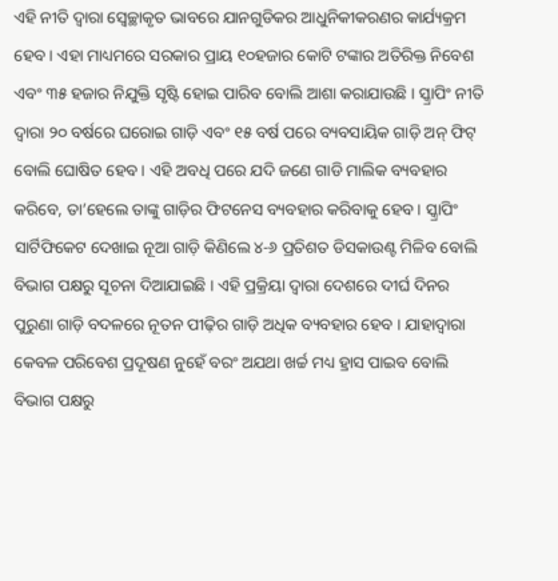ଏହି ନୀତି ଦ୍ୱାରା ସ୍ୱେଚ୍ଛାକୃତ ଭାବରେ ଯାନଗୁଡିକର ଆଧୁନିକୀକରଣର କାର୍ଯ୍ୟକ୍ରମ ହେବ । ଏହା ମାଧ୍ୟମରେ ସରକାର ପ୍ରାୟ ୧୦ହଜାର କୋଟି ଟଙ୍କାର ଅତିରିକ୍ତ ନିବେଶ ଏବଂ ୩୫ ହଜାର ନିଯୁକ୍ତି ସୃଷ୍ଟି ହୋଇ ପାରିବ ବୋଲି ଆଶା କରାଯାଉଛି । ସ୍କ୍ରାପିଂ ନୀତି ଦ୍ୱାରା ୨୦ ବର୍ଷରେ ଘରୋଇ ଗାଡ଼ି ଏବଂ ୧୫ ବର୍ଷ ପରେ ବ୍ୟବସାୟିକ ଗାଡ଼ି ଅନ୍ ଫିଟ୍ ବୋଲି ଘୋଷିତ ହେବ । ଏହି ଅବଧି ପରେ ଯଦି ଜଣେ ଗାଡି ମାଲିକ ବ୍ୟବହାର କରିବେ, ତା’ହେଲେ ତାଙ୍କୁ ଗାଡ଼ିର ଫିଟନେସ ବ୍ୟବହାର କରିବାକୁ ହେବ । ସ୍କ୍ରାପିଂ ସାର୍ଟିଫିକେଟ ଦେଖାଇ ନୂଆ ଗାଡ଼ି କିଣିଲେ ୪-୬ ପ୍ରତିଶତ ଡିସକାଉଣ୍ଟ ମିଳିବ ବୋଲି ବିଭାଗ ପକ୍ଷରୁ ସୂଚନା ଦିଆଯାଇଛି । ଏହି ପ୍ରକ୍ରିୟା ଦ୍ୱାରା ଦେଶରେ ଦୀର୍ଘ ଦିନର ପୁରୁଣା ଗାଡ଼ି ବଦଳରେ ନୂତନ ପୀଢ଼ିର ଗାଡ଼ି ଅଧିକ ବ୍ୟବହାର ହେବ । ଯାହାଦ୍ୱାରା କେବଳ ପରିବେଶ ପ୍ରଦୂଷଣ ନୁହେଁ ବରଂ ଅଯଥା ଖର୍ଚ୍ଚ ମଧ୍ୟ ହ୍ରାସ ପାଇବ ବୋଲି ବିଭାଗ ପକ୍ଷରୁ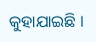କୁହାଯାଇଛି ।